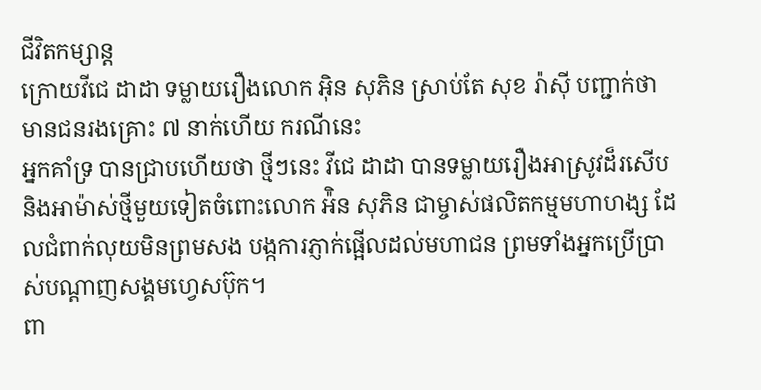ជីវិតកម្សាន្ដ
ក្រោយវីជេ ដាដា ទម្លាយរឿងលោក អ៊ិន សុភិន ស្រាប់តែ សុខ រ៉ាស៊ី បញ្ជាក់ថាមានជនរងគ្រោះ ៧ នាក់ហើយ ករណីនេះ
អ្នកគាំទ្រ បានជ្រាបហើយថា ថ្មីៗនេះ វីជេ ដាដា បានទម្លាយរឿងអាស្រូវដ៏រសើប និងអាម៉ាស់ថ្មីមួយទៀតចំពោះលោក អ៉ិន សុភិន ជាម្ចាស់ផលិតកម្មមហាហង្ស ដែលជំពាក់លុយមិនព្រមសង បង្កការភ្ញាក់ផ្អើលដល់មហាជន ព្រមទាំងអ្នកប្រើប្រាស់បណ្ដាញសង្គមហ្វេសប៊ុក។
ពា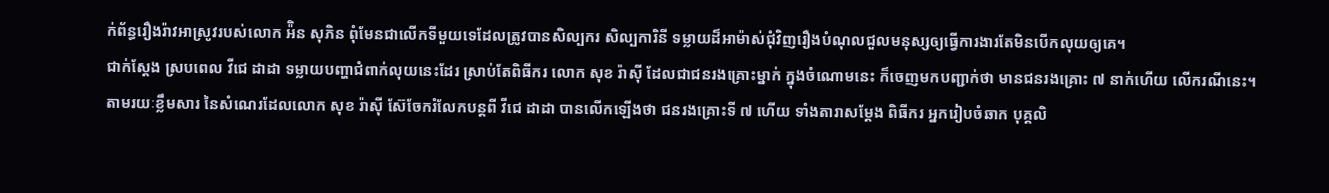ក់ព័ន្ធរឿងរ៉ាវអាស្រូវរបស់លោក អ៉ិន សុភិន ពុំមែនជាលើកទីមួយទេដែលត្រូវបានសិល្បករ សិល្បការិនី ទម្លាយដ៏អាម៉ាស់ជុំវិញរឿងបំណុលជួលមនុស្សឲ្យធ្វើការងារតែមិនបើកលុយឲ្យគេ។
ជាក់ស្ដែង ស្របពេល វីជេ ដាដា ទម្លាយបញ្ហាជំពាក់លុយនេះដែរ ស្រាប់តែពិធីករ លោក សុខ រ៉ាស៊ី ដែលជាជនរងគ្រោះម្នាក់ ក្នុងចំណោមនេះ ក៏ចេញមកបញ្ជាក់ថា មានជនរងគ្រោះ ៧ នាក់ហើយ លើករណីនេះ។
តាមរយៈខ្លឹមសារ នៃសំណេរដែលលោក សុខ រ៉ាស៊ី ស៊ែចែករំលែកបន្តពី វីជេ ដាដា បានលើកឡើងថា ជនរងគ្រោះទី ៧ ហើយ ទាំងតារាសម្ដែង ពិធីករ អ្នករៀបចំឆាក បុគ្គលិ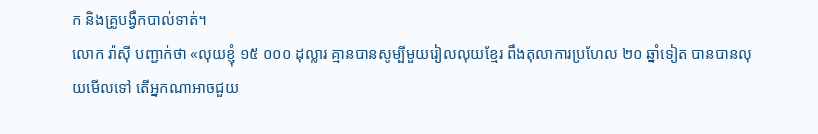ក និងគ្រូបង្វឹកបាល់ទាត់។
លោក រ៉ាស៊ី បញ្ជាក់ថា «លុយខ្ញុំ ១៥ ០០០ ដុល្លារ គ្មានបានសូម្បីមួយរៀលលុយខ្មែរ ពឹងតុលាការប្រហែល ២០ ឆ្នាំទៀត បានបានលុយមើលទៅ តើអ្នកណាអាចជួយ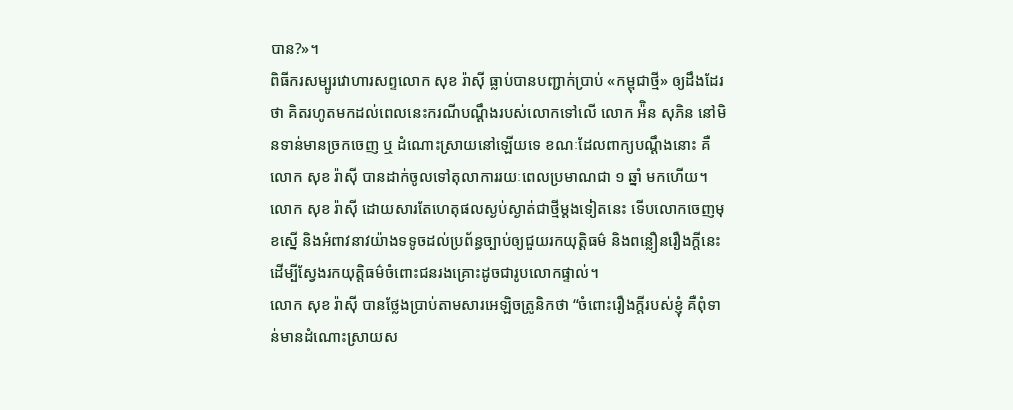បាន?»។
ពិធីករសម្បូរវោហារសព្ទលោក សុខ រ៉ាស៊ី ធ្លាប់បានបញ្ជាក់ប្រាប់ «កម្ពុជាថ្មី» ឲ្យដឹងដែរថា គិតរហូតមកដល់ពេលនេះករណីបណ្ដឹងរបស់លោកទៅលើ លោក អ៉ិន សុភិន នៅមិនទាន់មានច្រកចេញ ឬ ដំណោះស្រាយនៅឡើយទេ ខណៈដែលពាក្យបណ្ដឹងនោះ គឺ លោក សុខ រ៉ាស៊ី បានដាក់ចូលទៅតុលាការរយៈពេលប្រមាណជា ១ ឆ្នាំ មកហើយ។
លោក សុខ រ៉ាស៊ី ដោយសារតែហេតុផលស្ងប់ស្ងាត់ជាថ្មីម្តងទៀតនេះ ទើបលោកចេញមុខស្នើ និងអំពាវនាវយ៉ាងទទូចដល់ប្រព័ន្ធច្បាប់ឲ្យជួយរកយុត្តិធម៌ និងពន្លឿនរឿងក្តីនេះ ដើម្បីស្វែងរកយុត្តិធម៌ចំពោះជនរងគ្រោះដូចជារូបលោកផ្ទាល់។
លោក សុខ រ៉ាស៊ី បានថ្លែងប្រាប់តាមសារអេឡិចត្រូនិកថា “ចំពោះរឿងក្តីរបស់ខ្ញុំ គឺពុំទាន់មានដំណោះស្រាយស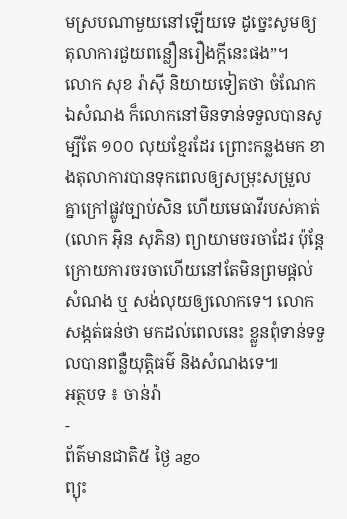មស្របណាមួយនៅឡើយទេ ដូច្នេះសូមឲ្យតុលាការជួយពន្លឿនរឿងក្តីនេះផង”។
លោក សុខ រ៉ាស៊ី និយាយទៀតថា ចំណែកឯសំណង ក៏លោកនៅមិនទាន់ទទួលបានសូម្បីតែ ១០០ លុយខ្មែរដែរ ព្រោះកន្លងមក ខាងតុលាការបានទុកពេលឲ្យសម្រុះសម្រួលគ្នាក្រៅផ្លូវច្បាប់សិន ហើយមេធាវីរបស់គាត់(លោក អ៊ិន សុភិន) ព្យាយាមចរចាដែរ ប៉ុន្តែក្រោយការចរចាហើយនៅតែមិនព្រមផ្តល់សំណង ឬ សង់លុយឲ្យលោកទេ។ លោកសង្កត់ធន់ថា មកដល់ពេលនេះ ខ្លួនពុំទាន់ទទួលបានពន្លឺយុត្តិធម៌ និងសំណងទេ៕
អត្ថបទ ៖ ចាន់រ៉ា
-
ព័ត៌មានជាតិ៥ ថ្ងៃ ago
ព្យុះ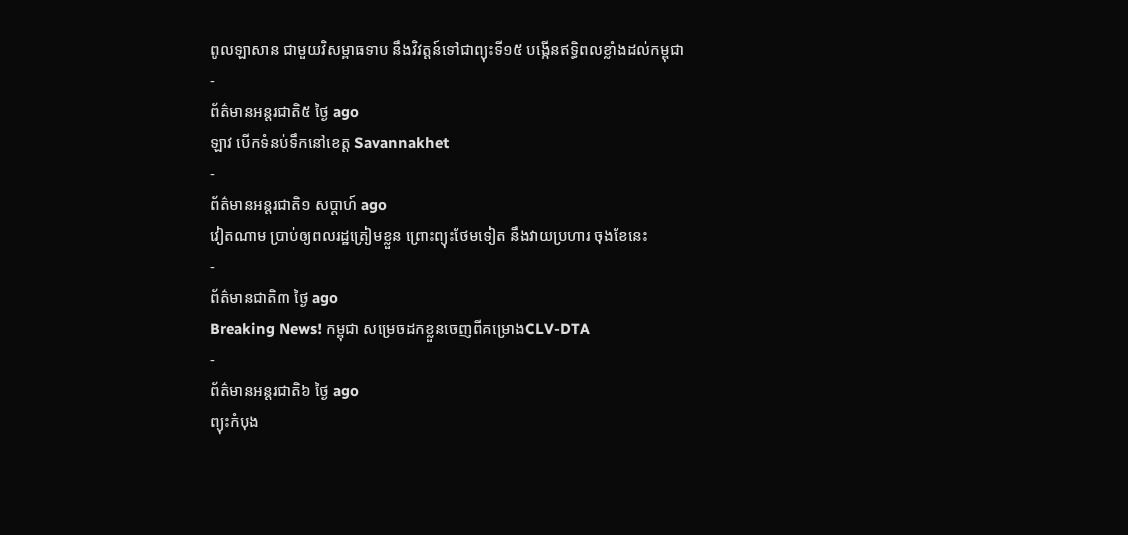ពូលឡាសាន ជាមួយវិសម្ពាធទាប នឹងវិវត្តន៍ទៅជាព្យុះទី១៥ បង្កើនឥទ្ធិពលខ្លាំងដល់កម្ពុជា
-
ព័ត៌មានអន្ដរជាតិ៥ ថ្ងៃ ago
ឡាវ បើកទំនប់ទឹកនៅខេត្ត Savannakhet
-
ព័ត៌មានអន្ដរជាតិ១ សប្តាហ៍ ago
វៀតណាម ប្រាប់ឲ្យពលរដ្ឋត្រៀមខ្លួន ព្រោះព្យុះថែមទៀត នឹងវាយប្រហារ ចុងខែនេះ
-
ព័ត៌មានជាតិ៣ ថ្ងៃ ago
Breaking News! កម្ពុជា សម្រេចដកខ្លួនចេញពីគម្រោងCLV-DTA
-
ព័ត៌មានអន្ដរជាតិ៦ ថ្ងៃ ago
ព្យុះកំបុង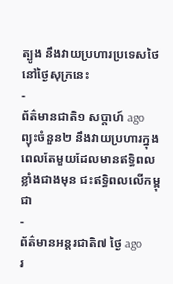ត្បូង នឹងវាយប្រហារប្រទេសថៃ នៅថ្ងៃសុក្រនេះ
-
ព័ត៌មានជាតិ១ សប្តាហ៍ ago
ព្យុះចំនួន២ នឹងវាយប្រហារក្នុងពេលតែមួយដែលមានឥទ្ធិពលខ្លាំងជាងមុន ជះឥទ្ធិពលលើកម្ពុជា
-
ព័ត៌មានអន្ដរជាតិ៧ ថ្ងៃ ago
រ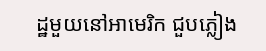ដ្ឋមួយនៅអាមេរិក ជួបភ្លៀង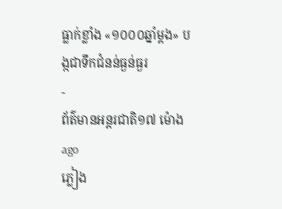ធ្លាក់ខ្លាំង «១០០០ឆ្នាំម្តង» បង្កជាទឹកជំនន់ធ្ងន់ធ្ងរ
-
ព័ត៌មានអន្ដរជាតិ១៧ ម៉ោង ago
ភ្លៀង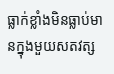ធ្លាក់ខ្លាំងមិនធ្លាប់មានក្នុងមួយសតវត្ស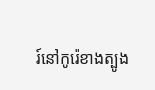រ៍នៅកូរ៉េខាងត្បូង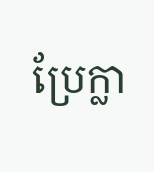ប្រែក្លា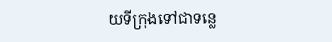យទីក្រុងទៅជាទន្លេ